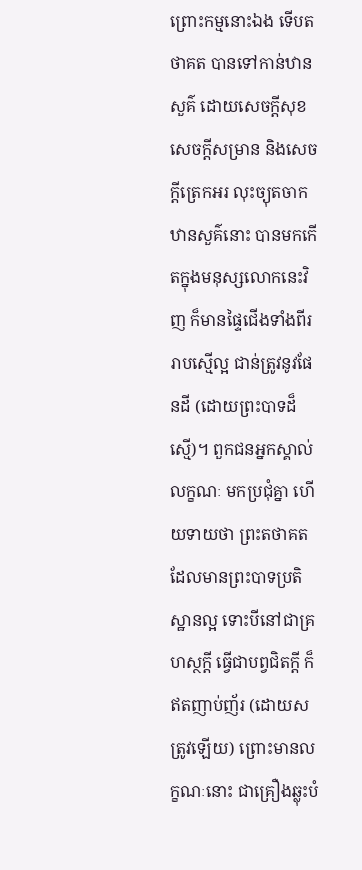ព្រោះកម្មនោះឯង ទើបតថាគត បានទៅកាន់ឋានសួគ៌ ដោយសេចក្តីសុខ សេចក្តីសម្រាន និងសេចក្តីត្រេកអរ លុះច្យុតចាកឋានសួគ៌នោះ បានមកកើតក្នុងមនុស្សលោកនេះវិញ ក៏មានផ្ទៃជើងទាំងពីររាបស្មើល្អ ជាន់ត្រូវនូវផែនដី (ដោយព្រះបាទដ៏ស្មើ)។ ពួកជនអ្នកស្គាល់លក្ខណៈ មកប្រជុំគ្នា ហើយទាយថា ព្រះតថាគត ដែលមានព្រះបាទប្រតិស្ឋានល្អ ទោះបីនៅជាគ្រហស្ថក្តី ធ្វើជាបព្វជិតក្តី ក៏ឥតញាប់ញ័រ (ដោយសត្រូវឡើយ) ព្រោះមានលក្ខណៈនោះ ជាគ្រឿងឆ្លុះបំ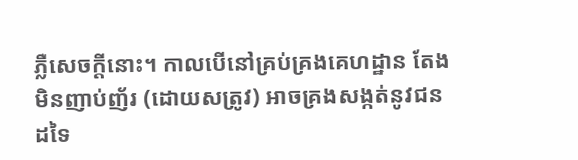ភ្លឺសេចក្តីនោះ។ កាលបើនៅគ្រប់គ្រងគេហដ្ឋាន តែងមិនញាប់ញ័រ (ដោយសត្រូវ) អាចគ្រងសង្កត់នូវជនដទៃ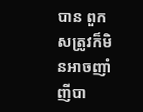បាន ពួកសត្រូវក៏មិនអាចញាំញីបា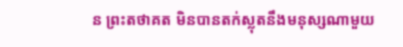ន ព្រះតថាគត មិនបានតក់ស្លុតនឹងមនុស្សណាមួយ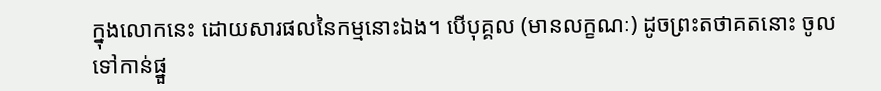ក្នុងលោកនេះ ដោយសារផលនៃកម្មនោះឯង។ បើបុគ្គល (មានលក្ខណៈ) ដូចព្រះតថាគតនោះ ចូលទៅកាន់ផ្នួ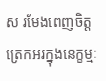ស រមែងពេញចិត្ត ត្រេកអរក្នុងនេក្ខម្មៈ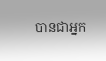បានជាអ្នក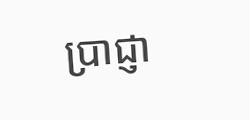ប្រាជ្ញា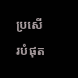ប្រសើរបំផុត